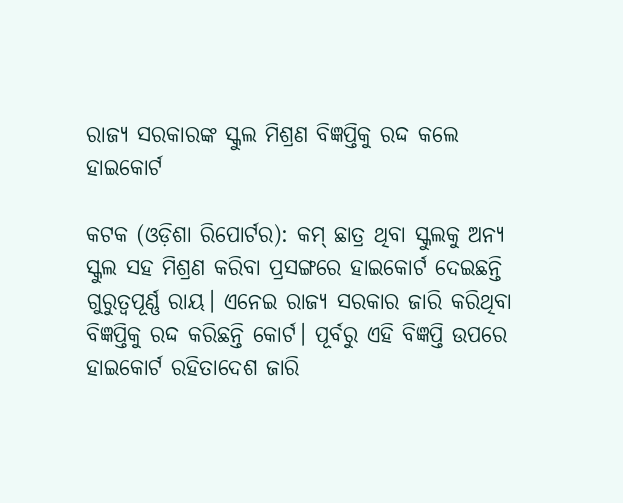ରାଜ୍ୟ ସରକାରଙ୍କ ସ୍କୁଲ ମିଶ୍ରଣ ବିଜ୍ଞପ୍ତିକୁ ରଦ୍ଦ କଲେ ହାଇକୋର୍ଟ

କଟକ (ଓଡ଼ିଶା ରିପୋର୍ଟର): କମ୍ ଛାତ୍ର ଥିବା ସ୍କୁଲକୁ ଅନ୍ୟ ସ୍କୁଲ ସହ ମିଶ୍ରଣ କରିବା ପ୍ରସଙ୍ଗରେ ହାଇକୋର୍ଟ ଦେଇଛନ୍ତି ଗୁରୁତ୍ୱପୂର୍ଣ୍ଣ ରାୟ। ଏନେଇ ରାଜ୍ୟ ସରକାର ଜାରି କରିଥିବା ବିଜ୍ଞପ୍ତିକୁ ରଦ୍ଦ କରିଛନ୍ତି କୋର୍ଟ। ପୂର୍ବରୁ ଏହି ବିଜ୍ଞପ୍ତି ଉପରେ ହାଇକୋର୍ଟ ରହିତାଦେଶ ଜାରି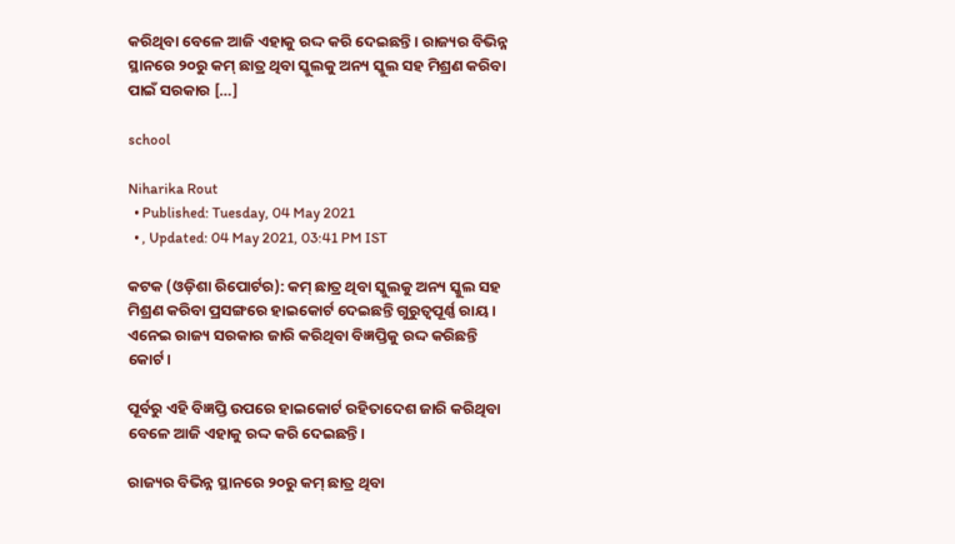କରିଥିବା ବେଳେ ଆଜି ଏହାକୁ ରଦ୍ଦ କରି ଦେଇଛନ୍ତି। ରାଜ୍ୟର ବିଭିନ୍ନ ସ୍ଥାନରେ ୨୦ରୁ କମ୍ ଛାତ୍ର ଥିବା ସ୍କୁଲକୁ ଅନ୍ୟ ସ୍କୁଲ ସହ ମିଶ୍ରଣ କରିବା ପାଇଁ ସରକାର […]

school

Niharika Rout
  • Published: Tuesday, 04 May 2021
  • , Updated: 04 May 2021, 03:41 PM IST

କଟକ (ଓଡ଼ିଶା ରିପୋର୍ଟର): କମ୍ ଛାତ୍ର ଥିବା ସ୍କୁଲକୁ ଅନ୍ୟ ସ୍କୁଲ ସହ ମିଶ୍ରଣ କରିବା ପ୍ରସଙ୍ଗରେ ହାଇକୋର୍ଟ ଦେଇଛନ୍ତି ଗୁରୁତ୍ୱପୂର୍ଣ୍ଣ ରାୟ। ଏନେଇ ରାଜ୍ୟ ସରକାର ଜାରି କରିଥିବା ବିଜ୍ଞପ୍ତିକୁ ରଦ୍ଦ କରିଛନ୍ତି କୋର୍ଟ।

ପୂର୍ବରୁ ଏହି ବିଜ୍ଞପ୍ତି ଉପରେ ହାଇକୋର୍ଟ ରହିତାଦେଶ ଜାରି କରିଥିବା ବେଳେ ଆଜି ଏହାକୁ ରଦ୍ଦ କରି ଦେଇଛନ୍ତି।

ରାଜ୍ୟର ବିଭିନ୍ନ ସ୍ଥାନରେ ୨୦ରୁ କମ୍ ଛାତ୍ର ଥିବା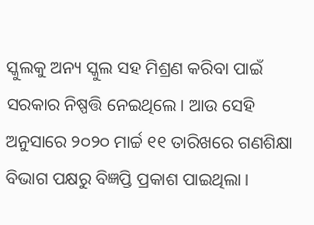ସ୍କୁଲକୁ ଅନ୍ୟ ସ୍କୁଲ ସହ ମିଶ୍ରଣ କରିବା ପାଇଁ ସରକାର ନିଷ୍ପତ୍ତି ନେଇଥିଲେ। ଆଉ ସେହି ଅନୁସାରେ ୨୦୨୦ ମାର୍ଚ୍ଚ ୧୧ ତାରିଖରେ ଗଣଶିକ୍ଷା ବିଭାଗ ପକ୍ଷରୁ ବିଜ୍ଞପ୍ତି ପ୍ରକାଶ ପାଇଥିଲା।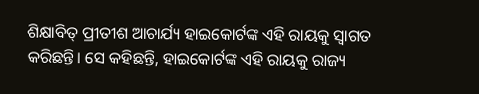ଶିକ୍ଷାବିତ୍ ପ୍ରୀତୀଶ ଆଚାର୍ଯ୍ୟ ହାଇକୋର୍ଟଙ୍କ ଏହି ରାୟକୁ ସ୍ୱାଗତ କରିଛନ୍ତି। ସେ କହିଛନ୍ତି, ହାଇକୋର୍ଟଙ୍କ ଏହି ରାୟକୁ ରାଜ୍ୟ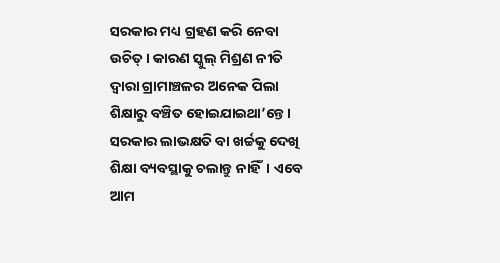ସରକାର ମଧ୍ୟ ଗ୍ରହଣ କରି ନେବା ଉଚିତ୍। କାରଣ ସ୍କୁଲ୍ ମିଶ୍ରଣ ନୀତି ଦ୍ୱାରା ଗ୍ରାମାଞ୍ଚଳର ଅନେକ ପିଲା ଶିକ୍ଷାରୁ ବଞ୍ଚିତ ହୋଇଯାଇଥା’ନ୍ତେ। ସରକାର ଲାଭକ୍ଷତି ବା ଖର୍ଚ୍ଚକୁ ଦେଖି ଶିକ୍ଷା ବ୍ୟବସ୍ଥାକୁ ଚଲାନ୍ତୁ ନାହିଁ। ଏବେ ଆମ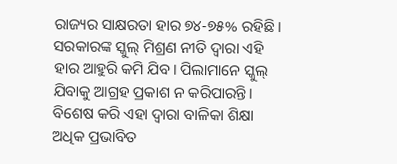ରାଜ୍ୟର ସାକ୍ଷରତା ହାର ୭୪-୭୫% ରହିଛି। ସରକାରଙ୍କ ସ୍କୁଲ୍ ମିଶ୍ରଣ ନୀତି ଦ୍ୱାରା ଏହି ହାର ଆହୁରି କମି ଯିବ। ପିଲାମାନେ ସ୍କୁଲ୍ ଯିବାକୁ ଆଗ୍ରହ ପ୍ରକାଶ ନ କରିପାରନ୍ତି। ବିଶେଷ କରି ଏହା ଦ୍ୱାରା ବାଳିକା ଶିକ୍ଷା ଅଧିକ ପ୍ରଭାବିତ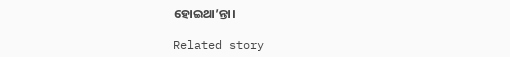ହୋଇଥା’ନ୍ତା।

Related story